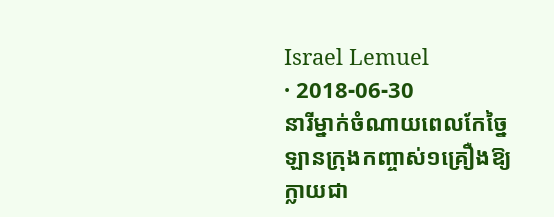Israel Lemuel
· 2018-06-30
នារីម្នាក់ចំណាយពេលកែច្នៃឡានក្រុងកញ្ចាស់១គ្រឿងឱ្យក្លាយជា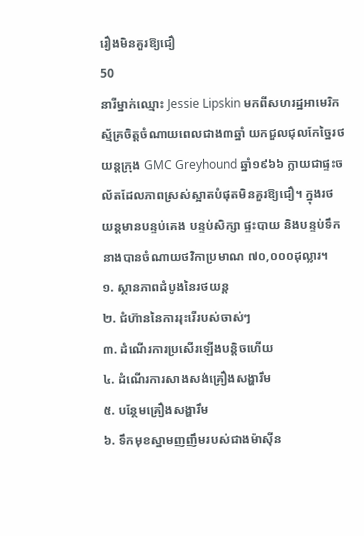រឿងមិនគួរឱ្យជឿ
50
នារីម្នាក់ឈ្មោះ Jessie Lipskin មកពីសហរដ្ឋអាមេរិកស្ម័គ្រចិត្តចំណាយពេលជាង៣ឆ្នាំ យកជួលជុលកែច្នៃរថយន្តក្រុង GMC Greyhound ឆ្នាំ១៩៦៦ ក្លាយជាផ្ទះចល័តដែលភាពស្រស់ស្អាតបំផុតមិនគួរឱ្យជឿ។ ក្នុងរថយន្តមានបន្ទប់គេង បន្ទប់សិក្សា ផ្ទះបាយ និងបន្ទប់ទឹក នាងបានចំណាយថវិកាប្រមាណ ៧០,០០០ដុល្លារ។
១. ស្ថានភាពដំបូងនៃរថយន្ត
២. ជំហ៊ាននៃការរុះរើរបស់ចាស់ៗ
៣. ដំណើរការប្រសើរឡើងបន្តិចហើយ
៤. ដំណើរការសាងសង់គ្រឿងសង្ហារឹម
៥. បន្ថែមគ្រឿងសង្ហារឹម
៦. ទឹកមុខស្នាមញញឹមរបស់ជាងម៉ាស៊ីន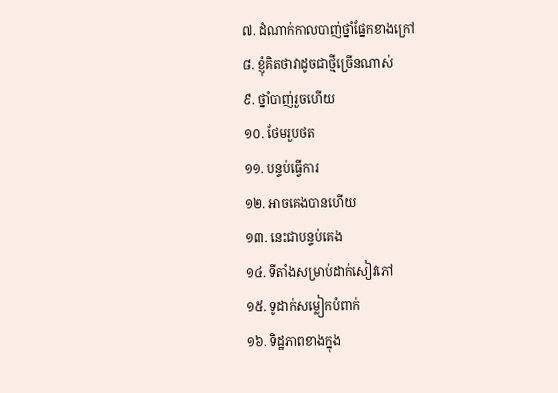៧. ដំណាក់កាលបាញ់ថ្នាំផ្នែកខាងក្រៅ
៨. ខ្ញុំគិតថាវាដូចជាថ្មីច្រើនណាស់
៩. ថ្នាំបាញ់រួចហើយ
១០. ថែមរួបថត
១១. បន្ទប់ធ្វើការ
១២. អាចគេងបានហើយ
១៣. នេះជាបន្ទប់គេង
១៤. ទីតាំងសម្រាប់ដាក់សៀវភៅ
១៥. ទូដាក់សម្លៀកបំពាក់
១៦. ទិដ្ឋភាពខាងក្នុង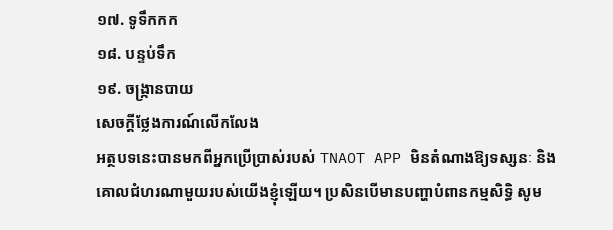១៧. ទូទឹកកក
១៨. បន្ទប់ទឹក
១៩. ចង្ក្រានបាយ
សេចក្តីថ្លែងការណ៍លើកលែង
អត្ថបទនេះបានមកពីអ្នកប្រើប្រាស់របស់ TNAOT APP មិនតំណាងឱ្យទស្សនៈ និងគោលជំហរណាមួយរបស់យើងខ្ញុំឡើយ។ ប្រសិនបើមានបញ្ហាបំពានកម្មសិទ្ធិ សូម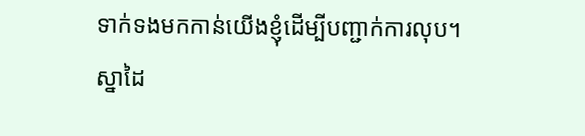ទាក់ទងមកកាន់យើងខ្ញុំដើម្បីបញ្ជាក់ការលុប។
ស្នាដៃ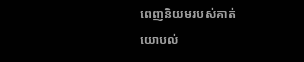ពេញនិយមរបស់គាត់
យោបល់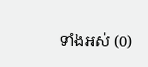ទាំងអស់ (0)